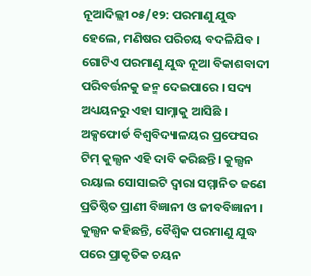ନୂଆଦିଲ୍ଲୀ ୦୫/୧୨: ପରମାଣୁ ଯୁଦ୍ଧ ହେଲେ, ମଣିଷର ପରିଚୟ ବଦଳିଯିବ । ଗୋଟିଏ ପରମାଣୁ ଯୁଦ୍ଧ ନୂଆ ବିକାଶବାଦୀ ପରିବର୍ତ୍ତନକୁ ଜନ୍ମ ଦେଇପାରେ । ସଦ୍ୟ ଅଧ୍ୟୟନରୁ ଏହା ସାମ୍ନାକୁ ଆସିଛି । ଅକ୍ସଫୋର୍ଡ ବିଶ୍ୱବିଦ୍ୟାଳୟର ପ୍ରଫେସର ଟିମ୍ କୁଲ୍ସନ ଏହି ଦାବି କରିଛନ୍ତି। କୁଲ୍ସନ ରୟାଲ ସୋସାଇଟି ଦ୍ୱାରା ସମ୍ମାନିତ ଜଣେ ପ୍ରତିଷ୍ଠିତ ପ୍ରାଣୀ ବିଜ୍ଞାନୀ ଓ ଜୀବବିଜ୍ଞାନୀ ।
କୁଲ୍ସନ କହିଛନ୍ତି, ବୈଶ୍ୱିକ ପରମାଣୁ ଯୁଦ୍ଧ ପରେ ପ୍ରାକୃତିକ ଚୟନ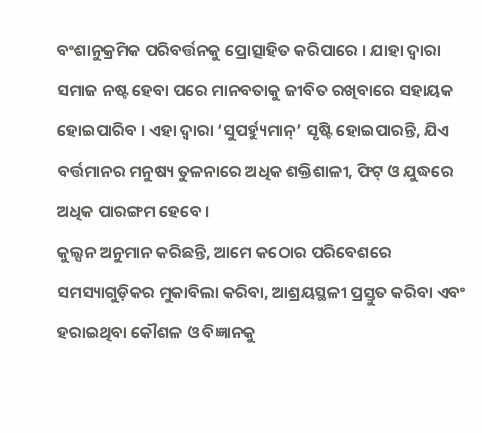ବଂଶାନୁକ୍ରମିକ ପରିବର୍ତ୍ତନକୁ ପ୍ରୋତ୍ସାହିତ କରିପାରେ । ଯାହା ଦ୍ୱାରା ସମାଜ ନଷ୍ଟ ହେବା ପରେ ମାନବତାକୁ ଜୀବିତ ରଖିବାରେ ସହାୟକ ହୋଇପାରିବ । ଏହା ଦ୍ୱାରା ‘ସୁପର୍ହ୍ୟୁମାନ୍’ ସୃଷ୍ଟି ହୋଇପାରନ୍ତି, ଯିଏ ବର୍ତ୍ତମାନର ମନୁଷ୍ୟ ତୁଳନାରେ ଅଧିକ ଶକ୍ତିଶାଳୀ, ଫିଟ୍ ଓ ଯୁଦ୍ଧରେ ଅଧିକ ପାରଙ୍ଗମ ହେବେ ।
କୁଲ୍ସନ ଅନୁମାନ କରିଛନ୍ତି, ଆମେ କଠୋର ପରିବେଶରେ ସମସ୍ୟାଗୁଡ଼ିକର ମୁକାବିଲା କରିବା, ଆଶ୍ରୟସ୍ଥଳୀ ପ୍ରସ୍ତୁତ କରିବା ଏବଂ ହରାଇଥିବା କୌଶଳ ଓ ବିଜ୍ଞାନକୁ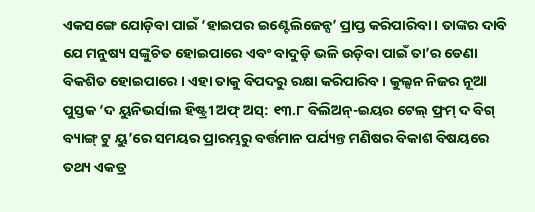ଏକସଙ୍ଗେ ଯୋଡ଼ିବା ପାଇଁ ‘ହାଇପର ଇଣ୍ଟେଲିଜେନ୍ସ’ ପ୍ରାପ୍ତ କରିପାରିବା । ତାଙ୍କର ଦାବି ଯେ ମନୁଷ୍ୟ ସଙ୍କୁଚିତ ହୋଇପାରେ ଏବଂ ବାଦୁଡ଼ି ଭଳି ଉଡ଼ିବା ପାଇଁ ତା’ର ଡେଣା ବିକଶିତ ହୋଇପାରେ । ଏହା ତାକୁ ବିପଦରୁ ରକ୍ଷା କରିପାରିବ । କୁଲ୍ସନ ନିଜର ନୂଆ ପୁସ୍ତକ ‘ଦ ୟୁନିଭର୍ସାଲ ହିଷ୍ଟ୍ରୀ ଅଫ୍ ଅସ୍: ୧୩.୮ ବିଲିଅନ୍-ଇୟର ଟେଲ୍ ଫ୍ରମ୍ ଦ ବିଗ୍ ବ୍ୟାଙ୍ଗ୍ ଟୁ ୟୁ’ରେ ସମୟର ପ୍ରାରମ୍ଭରୁ ବର୍ତ୍ତମାନ ପର୍ଯ୍ୟନ୍ତ ମଣିଷର ବିକାଶ ବିଷୟରେ ତଥ୍ୟ ଏକତ୍ର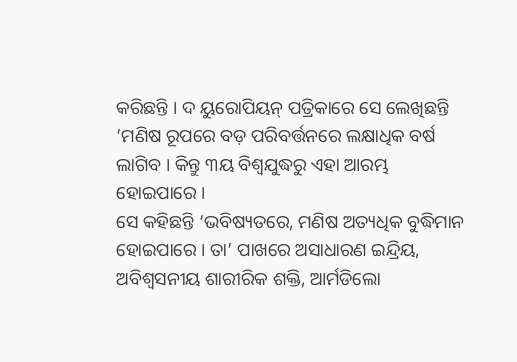କରିଛନ୍ତି । ଦ ୟୁରୋପିୟନ୍ ପତ୍ରିକାରେ ସେ ଲେଖିଛନ୍ତି ‘ମଣିଷ ରୂପରେ ବଡ଼ ପରିବର୍ତ୍ତନରେ ଲକ୍ଷାଧିକ ବର୍ଷ ଲାଗିବ । କିନ୍ତୁ ୩ୟ ବିଶ୍ୱଯୁଦ୍ଧରୁ ଏହା ଆରମ୍ଭ ହୋଇପାରେ ।
ସେ କହିଛନ୍ତି ‘ଭବିଷ୍ୟତରେ, ମଣିଷ ଅତ୍ୟଧିକ ବୁଦ୍ଧିମାନ ହୋଇପାରେ । ତା’ ପାଖରେ ଅସାଧାରଣ ଇନ୍ଦ୍ରିୟ, ଅବିଶ୍ୱସନୀୟ ଶାରୀରିକ ଶକ୍ତି, ଆର୍ମଡିଲୋ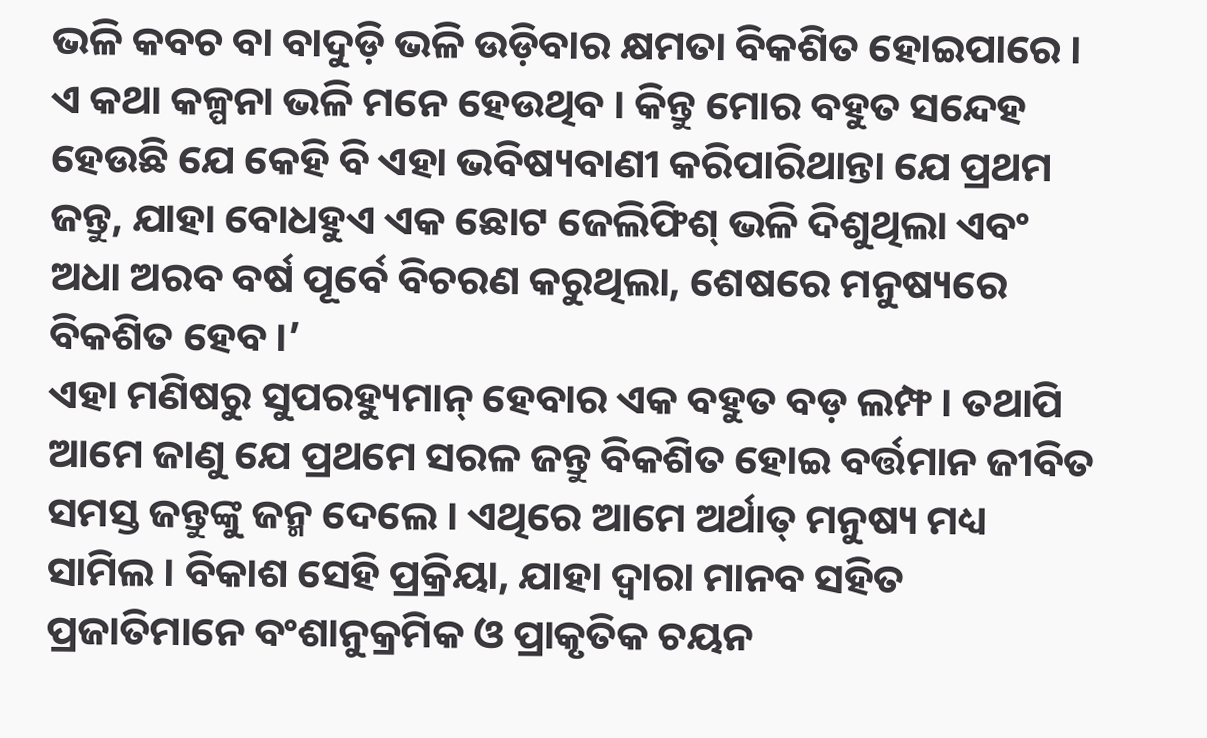ଭଳି କବଚ ବା ବାଦୁଡ଼ି ଭଳି ଉଡ଼ିବାର କ୍ଷମତା ବିକଶିତ ହୋଇପାରେ । ଏ କଥା କଳ୍ପନା ଭଳି ମନେ ହେଉଥିବ । କିନ୍ତୁ ମୋର ବହୁତ ସନ୍ଦେହ ହେଉଛି ଯେ କେହି ବି ଏହା ଭବିଷ୍ୟବାଣୀ କରିପାରିଥାନ୍ତା ଯେ ପ୍ରଥମ ଜନ୍ତୁ, ଯାହା ବୋଧହୁଏ ଏକ ଛୋଟ ଜେଲିଫିଶ୍ ଭଳି ଦିଶୁଥିଲା ଏବଂ ଅଧା ଅରବ ବର୍ଷ ପୂର୍ବେ ବିଚରଣ କରୁଥିଲା, ଶେଷରେ ମନୁଷ୍ୟରେ ବିକଶିତ ହେବ ।’
ଏହା ମଣିଷରୁ ସୁପରହ୍ୟୁମାନ୍ ହେବାର ଏକ ବହୁତ ବଡ଼ ଲମ୍ଫ । ତଥାପି ଆମେ ଜାଣୁ ଯେ ପ୍ରଥମେ ସରଳ ଜନ୍ତୁ ବିକଶିତ ହୋଇ ବର୍ତ୍ତମାନ ଜୀବିତ ସମସ୍ତ ଜନ୍ତୁଙ୍କୁ ଜନ୍ମ ଦେଲେ । ଏଥିରେ ଆମେ ଅର୍ଥାତ୍ ମନୁଷ୍ୟ ମଧ୍ୟ ସାମିଲ । ବିକାଶ ସେହି ପ୍ରକ୍ରିୟା, ଯାହା ଦ୍ୱାରା ମାନବ ସହିତ ପ୍ରଜାତିମାନେ ବଂଶାନୁକ୍ରମିକ ଓ ପ୍ରାକୃତିକ ଚୟନ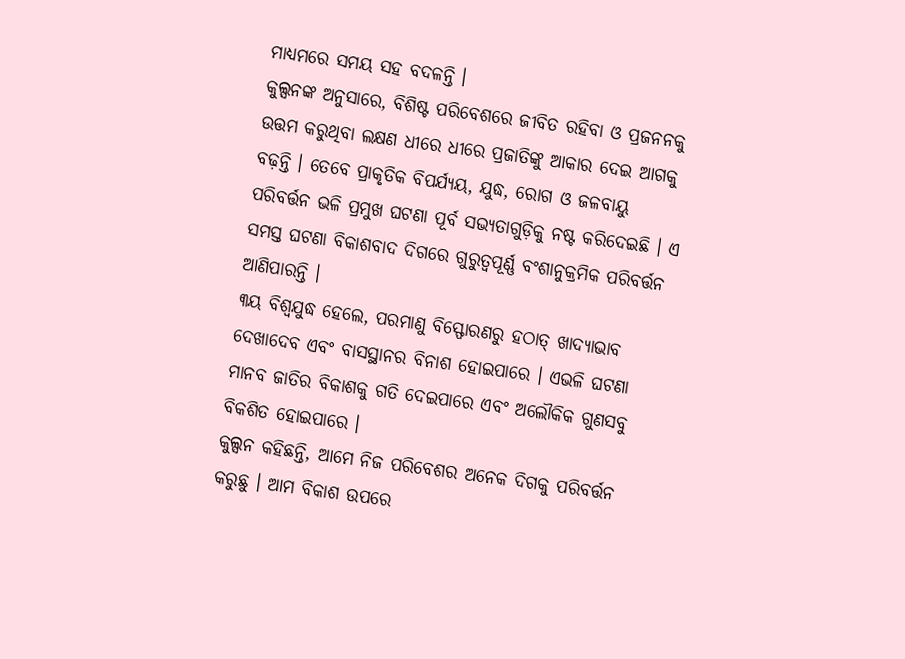ମାଧ୍ୟମରେ ସମୟ ସହ ବଦଳନ୍ତି ।
କୁଲ୍ସନଙ୍କ ଅନୁସାରେ, ବିଶିଷ୍ଟ ପରିବେଶରେ ଜୀବିତ ରହିବା ଓ ପ୍ରଜନନକୁ ଉତ୍ତମ କରୁଥିବା ଲକ୍ଷଣ ଧୀରେ ଧୀରେ ପ୍ରଜାତିଙ୍କୁ ଆକାର ଦେଇ ଆଗକୁ ବଢ଼ନ୍ତି । ତେବେ ପ୍ରାକୃତିକ ବିପର୍ଯ୍ୟୟ, ଯୁଦ୍ଧ, ରୋଗ ଓ ଜଳବାୟୁ ପରିବର୍ତ୍ତନ ଭଳି ପ୍ରମୁଖ ଘଟଣା ପୂର୍ବ ସଭ୍ୟତାଗୁଡ଼ିକୁ ନଷ୍ଟ କରିଦେଇଛି । ଏ ସମସ୍ତ ଘଟଣା ବିକାଶବାଦ ଦିଗରେ ଗୁରୁତ୍ୱପୂର୍ଣ୍ଣ ବଂଶାନୁକ୍ରମିକ ପରିବର୍ତ୍ତନ ଆଣିପାରନ୍ତି ।
୩ୟ ବିଶ୍ୱଯୁଦ୍ଧ ହେଲେ, ପରମାଣୁ ବିସ୍ଫୋରଣରୁ ହଠାତ୍ ଖାଦ୍ୟାଭାବ ଦେଖାଦେବ ଏବଂ ବାସସ୍ଥାନର ବିନାଶ ହୋଇପାରେ । ଏଭଳି ଘଟଣା ମାନବ ଜାତିର ବିକାଶକୁ ଗତି ଦେଇପାରେ ଏବଂ ଅଲୌକିକ ଗୁଣସବୁ ବିକଶିତ ହୋଇପାରେ ।
କୁଲ୍ସନ କହିଛନ୍ତି, ଆମେ ନିଜ ପରିବେଶର ଅନେକ ଦିଗକୁ ପରିବର୍ତ୍ତନ କରୁଛୁ । ଆମ ବିକାଶ ଉପରେ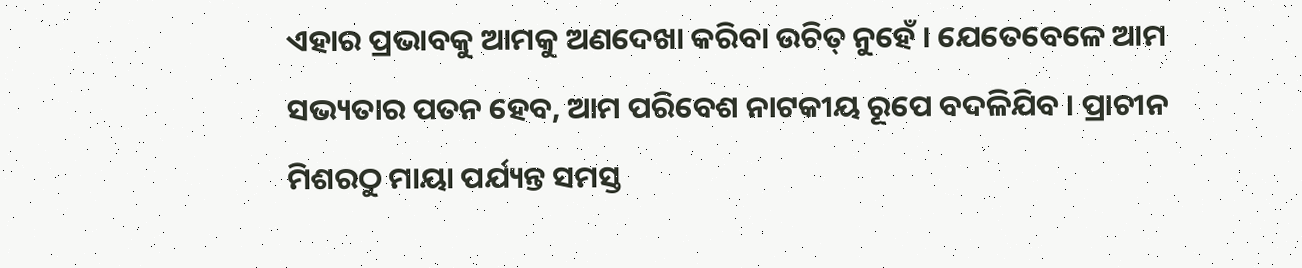ଏହାର ପ୍ରଭାବକୁ ଆମକୁ ଅଣଦେଖା କରିବା ଉଚିତ୍ ନୁହେଁ । ଯେତେବେଳେ ଆମ ସଭ୍ୟତାର ପତନ ହେବ, ଆମ ପରିବେଶ ନାଟକୀୟ ରୂପେ ବଦଳିଯିବ । ପ୍ରାଚୀନ ମିଶରଠୁ ମାୟା ପର୍ଯ୍ୟନ୍ତ ସମସ୍ତ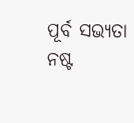ପୂର୍ବ ସଭ୍ୟତା ନଷ୍ଟ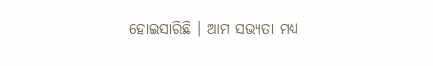ହୋଇସାରିଛି । ଆମ ସଭ୍ୟତା ମଧ୍ୟ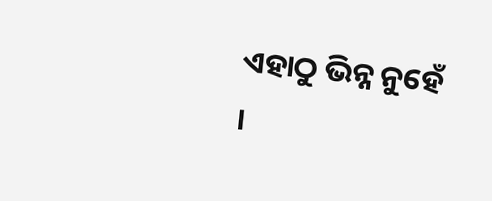ଏହାଠୁ ଭିନ୍ନ ନୁହେଁ ।